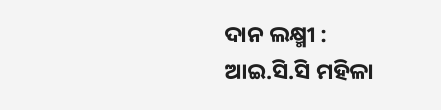ଦାନ ଲକ୍ଷ୍ମୀ : ଆଇ.ସି.ସି ମହିଳା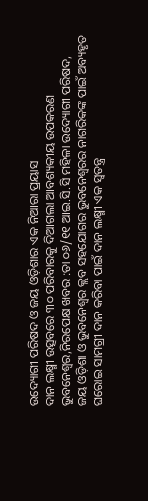ଉଦ୍ୟୋଗୀ ପରିଷଦ ଓ ଜୟ ଓଡ଼ିଶାର ଏକ ନିଆରା ପ୍ରୟାସ
ଦାନ ଲକ୍ଷ୍ମୀ ଉତ୍ସବରେ ୩୦ ପରିବାରକୁ ଦିଆଗଲା ଆବଶ୍ୟକୀୟ ଉପକରଣ
ଭୁବନେଶ୍ୱର,ନିରପେକ୍ଷ ଖବର :ତା ୦୬/୧୧ ଆଇ.ସି.ସି ମହିଳା ଉଦ୍ୟୋଗୀ ପରିଷଦ, ଜୟ ଓଡ଼ିଶା ଓ ଭୁବନେଶ୍ୱର କ୍ଲବ ସହଯୋଗର ଭୁବନେଶ୍ୱରର ନାଗରିକଙ୍କ ପାଇଁ ଅବ୍ୟହୃତ ଘରୋଇ ସାମଗ୍ରୀ ଦାନ କରିବା ପାଇଁ ଦାନ ଲକ୍ଷ୍ମୀ ଏକ ସ୍ୱତନ୍ତ୍ର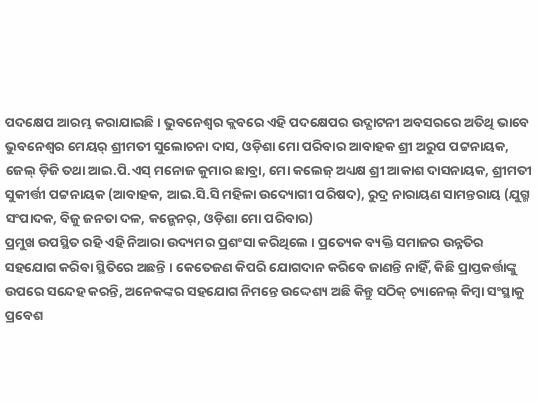ପଦକ୍ଷେପ ଆରମ୍ଭ କରାଯାଇଛି । ଭୁବନେଶ୍ୱର କ୍ଲବରେ ଏହି ପଦକ୍ଷେପର ଉଦ୍ଘାଟନୀ ଅବସରରେ ଅତିଥି ଭାବେ ଭୁବନେଶ୍ୱର ମେୟର୍ ଶ୍ରୀମତୀ ସୁଲୋଚନା ଦାସ, ଓଡ଼ିଶା ମୋ ପରିବାର ଆବାହକ ଶ୍ରୀ ଅରୁପ ପଟ୍ଟନାୟକ, ଜେଲ୍ ଡ଼ିଜି ତଥା ଆଇ.ପି.ଏସ୍ ମନୋଜ କୁମାର ଛାବ୍ରା, ମୋ କଲେଜ୍ ଅଧ୍ୟକ୍ଷ ଶ୍ରୀ ଆକାଶ ଦାସନାୟକ, ଶ୍ରୀମତୀ ସୁକୀର୍ତ୍ତୀ ପଟ୍ଟନାୟକ (ଆବାହକ, ଆଇ.ସି.ସି ମହିଳା ଉଦ୍ୟୋଗୀ ପରିଷଦ), ରୁଦ୍ର ନାରାୟଣ ସାମନ୍ତରାୟ (ଯୁଗ୍ମ ସଂପାଦକ, ବିଜୁ ଜନତା ଦଳ, କନ୍ଭେନର୍, ଓଡ଼ିଶା ମୋ ପରିବାର)
ପ୍ରମୁଖ ଉପସ୍ଥିତ ରହି ଏହି ନିଆରା ଉଦ୍ୟମର ପ୍ରଶଂସା କରିଥିଲେ । ପ୍ରତ୍ୟେକ ବ୍ୟକ୍ତି ସମାଜର ଉନ୍ନତିର
ସହଯୋଗ କରିବା ସ୍ଥିତିରେ ଅଛନ୍ତି । କେତେଜଣ କିପରି ଯୋଗଦାନ କରିବେ ଜାଣନ୍ତି ନାହିଁ, କିଛି ପ୍ରାପ୍ତକର୍ତ୍ତାଙ୍କୁ ଉପରେ ସନ୍ଦେହ କରନ୍ତି, ଅନେକଙ୍କର ସହଯୋଗ ନିମନ୍ତେ ଉଦ୍ଦେଶ୍ୟ ଅଛି କିନ୍ତୁ ସଠିକ୍ ଚ୍ୟାନେଲ୍ କିମ୍ବା ସଂସ୍ଥାକୁ ପ୍ରବେଶ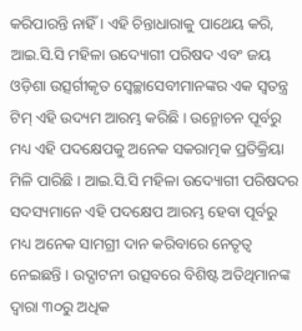କରିପାରନ୍ତି ନାହିଁ । ଏହି ଚିନ୍ତାଧାରାକୁ ପାଥେୟ କରି, ଆଇ.ସି.ସି ମହିଳା ଉଦ୍ୟୋଗୀ ପରିଷଦ ଏବଂ ଜୟ ଓଡ଼ିଶା ଉତ୍ସର୍ଗୀକୃତ ସ୍ୱେଚ୍ଛାସେବୀମାନଙ୍କର ଏକ ସ୍ୱତନ୍ତ୍ର ଟିମ୍ ଏହି ଉଦ୍ୟମ ଆରମ୍ଭ କରିଛି । ଉନ୍ମୋଚନ ପୂର୍ବରୁ ମଧ୍ୟ ଏହି ପଦକ୍ଷେପକୁ ଅନେକ ସକରାତ୍ମକ ପ୍ରତିକ୍ରିୟା ମିଳି ପାରିଛି । ଆଇ.ସି.ସି ମହିଳା ଉଦ୍ୟୋଗୀ ପରିଷଦର ସଦସ୍ୟମାନେ ଏହି ପଦକ୍ଷେପ ଆରମ୍ଭ ହେବା ପୂର୍ବରୁ ମଧ୍ୟ ଅନେକ ସାମଗ୍ରୀ ଦାନ କରିବାରେ ନେତୃତ୍ୱ ନେଇଛନ୍ତି । ଉଦ୍ଘାଟନୀ ଉତ୍ସବରେ ବିଶିଷ୍ଟ ଅତିଥିମାନଙ୍କ ଦ୍ୱାରା ୩୦ରୁ ଅଧିକ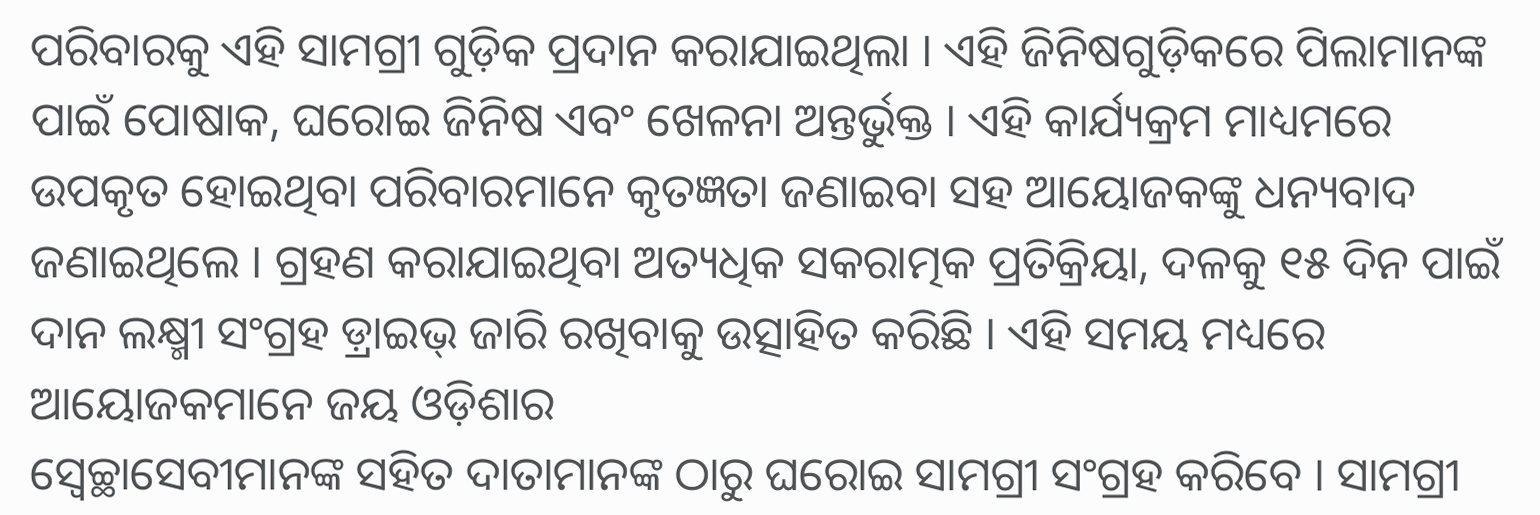ପରିବାରକୁ ଏହି ସାମଗ୍ରୀ ଗୁଡ଼ିକ ପ୍ରଦାନ କରାଯାଇଥିଲା । ଏହି ଜିନିଷଗୁଡ଼ିକରେ ପିଲାମାନଙ୍କ ପାଇଁ ପୋଷାକ, ଘରୋଇ ଜିନିଷ ଏବଂ ଖେଳନା ଅନ୍ତର୍ଭୁକ୍ତ । ଏହି କାର୍ଯ୍ୟକ୍ରମ ମାଧ୍ୟମରେ ଉପକୃତ ହୋଇଥିବା ପରିବାରମାନେ କୃତଜ୍ଞତା ଜଣାଇବା ସହ ଆୟୋଜକଙ୍କୁ ଧନ୍ୟବାଦ ଜଣାଇଥିଲେ । ଗ୍ରହଣ କରାଯାଇଥିବା ଅତ୍ୟଧିକ ସକରାତ୍ମକ ପ୍ରତିକ୍ରିୟା, ଦଳକୁ ୧୫ ଦିନ ପାଇଁ ଦାନ ଲକ୍ଷ୍ମୀ ସଂଗ୍ରହ ଡ଼୍ରାଇଭ୍ ଜାରି ରଖିବାକୁ ଉତ୍ସାହିତ କରିଛି । ଏହି ସମୟ ମଧ୍ୟରେ ଆୟୋଜକମାନେ ଜୟ ଓଡ଼ିଶାର
ସ୍ୱେଚ୍ଛାସେବୀମାନଙ୍କ ସହିତ ଦାତାମାନଙ୍କ ଠାରୁ ଘରୋଇ ସାମଗ୍ରୀ ସଂଗ୍ରହ କରିବେ । ସାମଗ୍ରୀ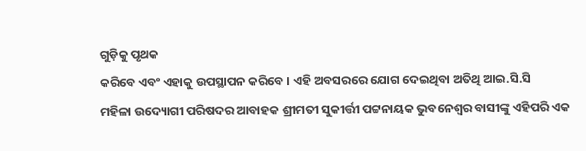ଗୁଡ଼ିକୁ ପୃଥକ
କରିବେ ଏବଂ ଏହାକୁ ଉପସ୍ଥାପନ କରିବେ । ଏହି ଅବସରରେ ଯୋଗ ଦେଇଥିବା ଅତିଥି ଆଇ.ସି.ସି
ମହିଳା ଉଦ୍ୟୋଗୀ ପରିଷଦର ଆବାହକ ଶ୍ରୀମତୀ ସୁକୀର୍ତ୍ତୀ ପଟ୍ଟନାୟକ ଭୁବନେଶ୍ୱର ବାସୀଙ୍କୁ ଏହିପରି ଏକ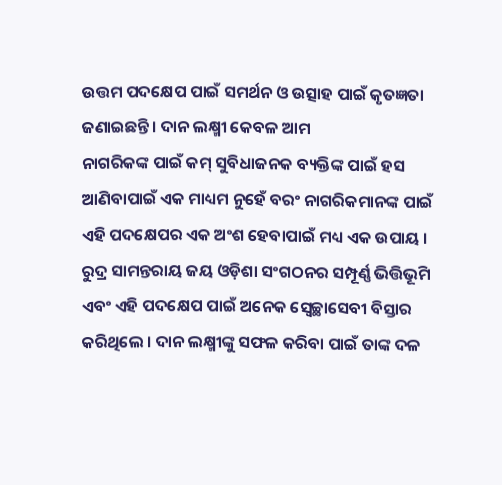ଉତ୍ତମ ପଦକ୍ଷେପ ପାଇଁ ସମର୍ଥନ ଓ ଉତ୍ସାହ ପାଇଁ କୃତଜ୍ଞତା ଜଣାଇଛନ୍ତି । ଦାନ ଲକ୍ଷ୍ମୀ କେବଳ ଆମ
ନାଗରିକଙ୍କ ପାଇଁ କମ୍ ସୁବିଧାଜନକ ବ୍ୟକ୍ତିଙ୍କ ପାଇଁ ହସ ଆଣିବାପାଇଁ ଏକ ମାଧ୍ୟମ ନୁହେଁ ବରଂ ନାଗରିକମାନଙ୍କ ପାଇଁ ଏହି ପଦକ୍ଷେପର ଏକ ଅଂଶ ହେବାପାଇଁ ମଧ୍ୟ ଏକ ଉପାୟ । ରୁଦ୍ର ସାମନ୍ତରାୟ ଜୟ ଓଡ଼ିଶା ସଂଗଠନର ସମ୍ପୂର୍ଣ୍ଣ ଭିତ୍ତିଭୂମି ଏବଂ ଏହି ପଦକ୍ଷେପ ପାଇଁ ଅନେକ ସ୍ୱେଚ୍ଛାସେବୀ ବିସ୍ତାର କରିଥିଲେ । ଦାନ ଲକ୍ଷ୍ମୀଙ୍କୁ ସଫଳ କରିବା ପାଇଁ ତାଙ୍କ ଦଳ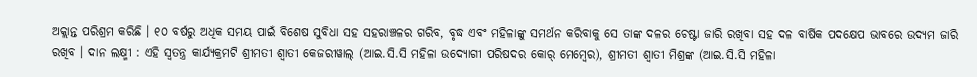ଅକ୍ଲାନ୍ତ ପରିଶ୍ରମ କରିଛି । ୧୦ ବର୍ଷରୁ ଅଧିକ ସମୟ ପାଇଁ ବିଶେଷ ସୁବିଧା ସହ ସହରାଞ୍ଚଳର ଗରିବ, ବୃଦ୍ଧ ଏବଂ ମହିଳାଙ୍କୁ ସମର୍ଥନ କରିବାକୁ ସେ ତାଙ୍କ ଦଳର ଚେଷ୍ଟା ଜାରି ରଖିବା ସହ ଦଳ ବାର୍ଷିକ ପଦକ୍ଷେପ ଭାବରେ ଉଦ୍ୟମ ଜାରି ରଖିବ । ଦାନ ଲକ୍ଷ୍ମୀ : ଏହି ସ୍ୱତନ୍ତ୍ର କାର୍ଯ୍ୟକ୍ରମଟି ଶ୍ରୀମତୀ ଶ୍ୱାତୀ କେଜରୀୱାଲ୍ (ଆଇ.ସି.ସି ମହିଳା ଉଦ୍ୟୋଗୀ ପରିଷଦର କୋର୍ ମେମ୍ବେର), ଶ୍ରୀମତୀ ଶ୍ୱାତୀ ମିଶ୍ରଙ୍କ (ଆଇ.ସି.ସି ମହିଳା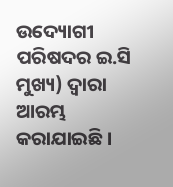ଉଦ୍ୟୋଗୀ ପରିଷଦର ଇ.ସି ମୁଖ୍ୟ) ଦ୍ୱାରା ଆରମ୍ଭ କରାଯାଇଛି ।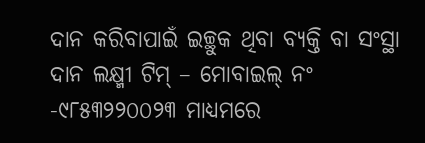ଦାନ କରିବାପାଇଁ ଇଚ୍ଛୁକ ଥିବା ବ୍ୟକ୍ତି ବା ସଂସ୍ଥା ଦାନ ଲକ୍ଷ୍ମୀ ଟିମ୍ – ମୋବାଇଲ୍ ନଂ -୯୮୫୩୨୨୦୦୨୩ ମାଧ୍ୟମରେ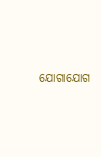ଯୋଗାଯୋଗ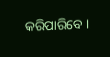କରିପାରିବେ ।